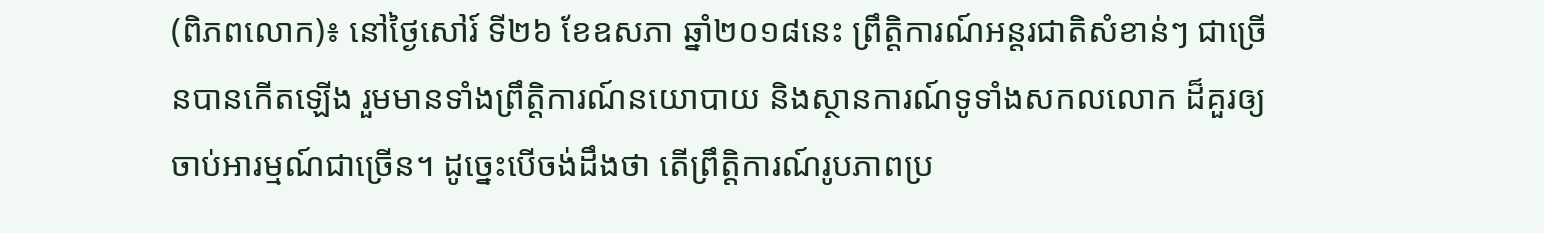(ពិភពលោក)៖ នៅថ្ងៃសៅរ៍ ទី២៦ ខែឧសភា ឆ្នាំ២០១៨នេះ ព្រឹត្តិការណ៍អន្តរជាតិសំខាន់ៗ ជាច្រើនបានកើតឡើង រួមមានទាំងព្រឹត្តិការណ៍នយោបាយ និងស្ថានការណ៍ទូទាំងសកលលោក ដ៏គួរឲ្យចាប់អារម្មណ៍ជាច្រើន។ ដូច្នេះបើចង់ដឹងថា តើព្រឹត្តិការណ៍រូបភាពប្រ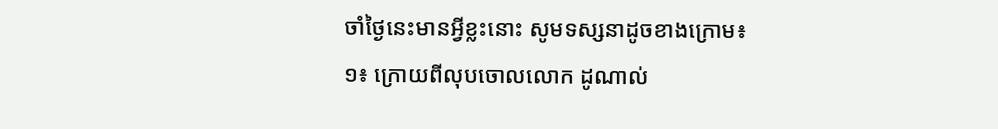ចាំថ្ងៃនេះមានអ្វីខ្លះនោះ សូមទស្សនាដូចខាងក្រោម៖
១៖ ក្រោយពីលុបចោលលោក ដូណាល់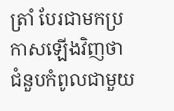ត្រាំ បែរជាមកប្រកាសឡើងវិញថា ជំនួបកំពូលជាមួយ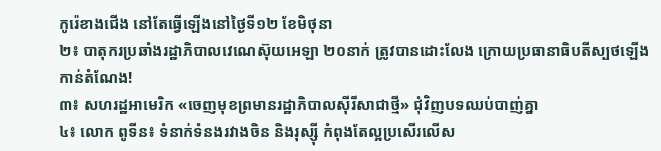កូរ៉េខាងជើង នៅតែធ្វើឡើងនៅថ្ងៃទី១២ ខែមិថុនា
២៖ បាតុករប្រឆាំងរដ្ឋាភិបាលវេណេស៊ុយអេឡា ២០នាក់ ត្រូវបានដោះលែង ក្រោយប្រធានាធិបតីស្បថឡើងកាន់តំណែង!
៣៖ សហរដ្ឋអាមេរិក «ចេញមុខព្រមានរដ្ឋាភិបាលស៊ីរីសាជាថ្មី» ជុំវិញបទឈប់បាញ់គ្នា
៤៖ លោក ពូទីន៖ ទំនាក់ទំនងរវាងចិន និងរុស្ស៊ី កំពុងតែល្អប្រសើរលើស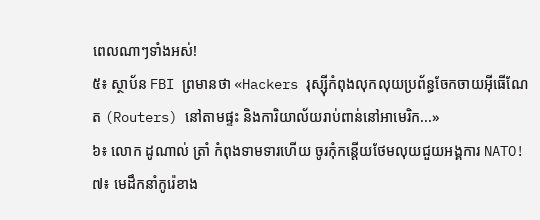ពេលណាៗទាំងអស់!
៥៖ ស្ថាប័ន FBI ព្រមានថា «Hackers រុស្ស៊ីកំពុងលុកលុយប្រព័ន្ធចែកចាយអ៊ីធើណែត (Routers) នៅតាមផ្ទះ និងការិយាល័យរាប់ពាន់នៅអាមេរិក...»
៦៖ លោក ដូណាល់ ត្រាំ កំពុងទាមទារហើយ ចូរកុំកន្តើយថែមលុយជួយអង្គការ NATO!
៧៖ មេដឹកនាំកូរ៉េខាង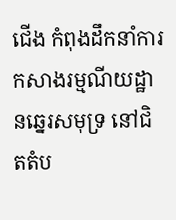ជើង កំពុងដឹកនាំការកសាងរម្មណីយដ្ឋានឆ្នេរសមុទ្រ នៅជិតតំប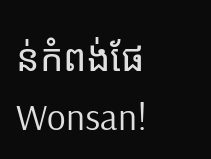ន់កំពង់ផែ Wonsan!